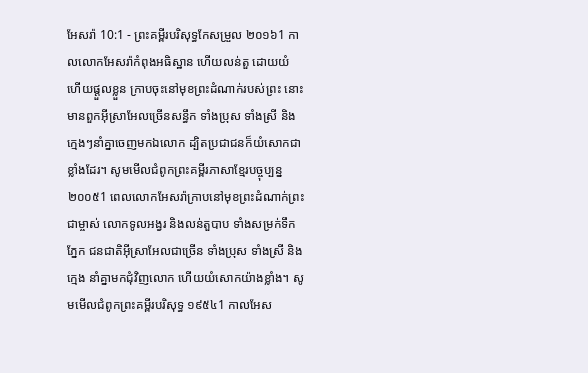អែសរ៉ា 10:1 - ព្រះគម្ពីរបរិសុទ្ធកែសម្រួល ២០១៦1 កាលលោកអែសរ៉ាកំពុងអធិស្ឋាន ហើយលន់តួ ដោយយំ ហើយផ្តួលខ្លួន ក្រាបចុះនៅមុខព្រះដំណាក់របស់ព្រះ នោះមានពួកអ៊ីស្រាអែលច្រើនសន្ធឹក ទាំងប្រុស ទាំងស្រី និងក្មេងៗនាំគ្នាចេញមកឯលោក ដ្បិតប្រជាជនក៏យំសោកជាខ្លាំងដែរ។ សូមមើលជំពូកព្រះគម្ពីរភាសាខ្មែរបច្ចុប្បន្ន ២០០៥1 ពេលលោកអែសរ៉ាក្រាបនៅមុខព្រះដំណាក់ព្រះជាម្ចាស់ លោកទូលអង្វរ និងលន់តួបាប ទាំងសម្រក់ទឹកភ្នែក ជនជាតិអ៊ីស្រាអែលជាច្រើន ទាំងប្រុស ទាំងស្រី និងក្មេង នាំគ្នាមកជុំវិញលោក ហើយយំសោកយ៉ាងខ្លាំង។ សូមមើលជំពូកព្រះគម្ពីរបរិសុទ្ធ ១៩៥៤1 កាលអែស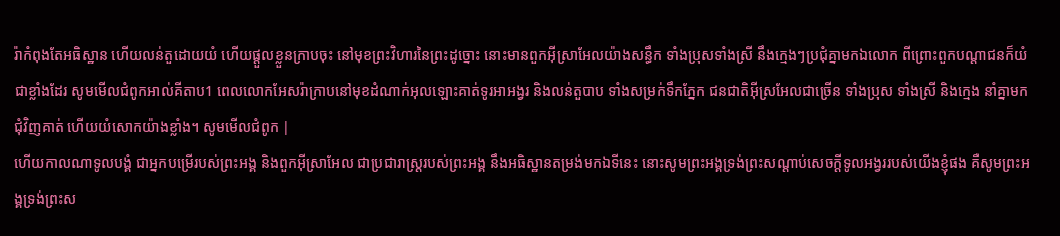រ៉ាកំពុងតែអធិស្ឋាន ហើយលន់តួដោយយំ ហើយផ្តួលខ្លួនក្រាបចុះ នៅមុខព្រះវិហារនៃព្រះដូច្នោះ នោះមានពួកអ៊ីស្រាអែលយ៉ាងសន្ធឹក ទាំងប្រុសទាំងស្រី នឹងក្មេងៗប្រជុំគ្នាមកឯលោក ពីព្រោះពួកបណ្តាជនក៏យំជាខ្លាំងដែរ សូមមើលជំពូកអាល់គីតាប1 ពេលលោកអែសរ៉ាក្រាបនៅមុខដំណាក់អុលឡោះគាត់ទូរអាអង្វរ និងលន់តួបាប ទាំងសម្រក់ទឹកភ្នែក ជនជាតិអ៊ីស្រអែលជាច្រើន ទាំងប្រុស ទាំងស្រី និងក្មេង នាំគ្នាមកជុំវិញគាត់ ហើយយំសោកយ៉ាងខ្លាំង។ សូមមើលជំពូក |
ហើយកាលណាទូលបង្គំ ជាអ្នកបម្រើរបស់ព្រះអង្គ និងពួកអ៊ីស្រាអែល ជាប្រជារាស្ត្ររបស់ព្រះអង្គ នឹងអធិស្ឋានតម្រង់មកឯទីនេះ នោះសូមព្រះអង្គទ្រង់ព្រះសណ្ដាប់សេចក្ដីទូលអង្វររបស់យើងខ្ញុំផង គឺសូមព្រះអង្គទ្រង់ព្រះស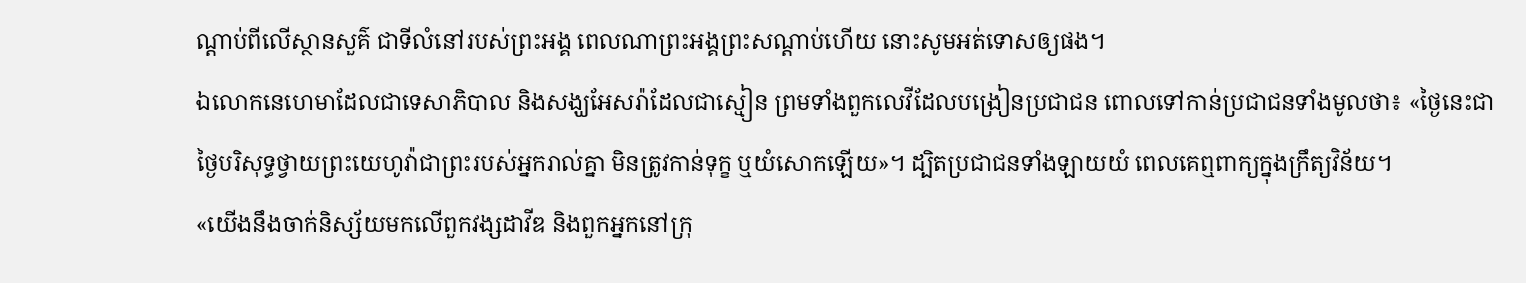ណ្ដាប់ពីលើស្ថានសួគ៌ ជាទីលំនៅរបស់ព្រះអង្គ ពេលណាព្រះអង្គព្រះសណ្តាប់ហើយ នោះសូមអត់ទោសឲ្យផង។
ឯលោកនេហេមាដែលជាទេសាភិបាល និងសង្ឃអែសរ៉ាដែលជាស្មៀន ព្រមទាំងពួកលេវីដែលបង្រៀនប្រជាជន ពោលទៅកាន់ប្រជាជនទាំងមូលថា៖ «ថ្ងៃនេះជាថ្ងៃបរិសុទ្ធថ្វាយព្រះយេហូវ៉ាជាព្រះរបស់អ្នករាល់គ្នា មិនត្រូវកាន់ទុក្ខ ឬយំសោកឡើយ»។ ដ្បិតប្រជាជនទាំងឡាយយំ ពេលគេឮពាក្យក្នុងក្រឹត្យវិន័យ។
«យើងនឹងចាក់និស្ស័យមកលើពួកវង្សដាវីឌ និងពួកអ្នកនៅក្រុ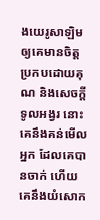ងយេរូសាឡិម ឲ្យគេមានចិត្តប្រកបដោយគុណ និងសេចក្ដីទូលអង្វរ នោះគេនឹងគន់មើលអ្នក ដែលគេបានចាក់ ហើយគេនឹងយំសោក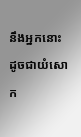នឹងអ្នកនោះ ដូចជាយំសោក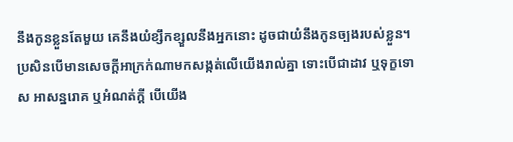នឹងកូនខ្លួនតែមួយ គេនឹងយំខ្សឹកខ្សួលនឹងអ្នកនោះ ដូចជាយំនឹងកូនច្បងរបស់ខ្លួន។
ប្រសិនបើមានសេចក្ដីអាក្រក់ណាមកសង្កត់លើយើងរាល់គ្នា ទោះបើជាដាវ ឬទុក្ខទោស អាសន្នរោគ ឬអំណត់ក្តី បើយើង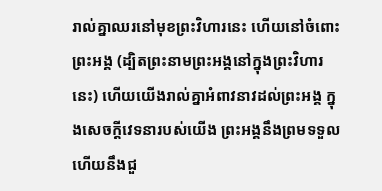រាល់គ្នាឈរនៅមុខព្រះវិហារនេះ ហើយនៅចំពោះព្រះអង្គ (ដ្បិតព្រះនាមព្រះអង្គនៅក្នុងព្រះវិហារនេះ) ហើយយើងរាល់គ្នាអំពាវនាវដល់ព្រះអង្គ ក្នុងសេចក្ដីវេទនារបស់យើង ព្រះអង្គនឹងព្រមទទួល ហើយនឹងជួ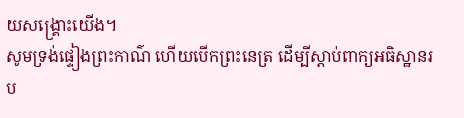យសង្គ្រោះយើង។
សូមទ្រង់ផ្ទៀងព្រះកាណ៌ ហើយបើកព្រះនេត្រ ដើម្បីស្តាប់ពាក្យអធិស្ឋានរប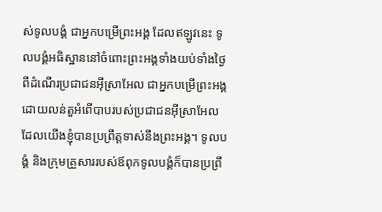ស់ទូលបង្គំ ជាអ្នកបម្រើព្រះអង្គ ដែលឥឡូវនេះ ទូលបង្គំអធិស្ឋាននៅចំពោះព្រះអង្គទាំងយប់ទាំងថ្ងៃ ពីដំណើរប្រជាជនអ៊ីស្រាអែល ជាអ្នកបម្រើព្រះអង្គ ដោយលន់តួអំពើបាបរបស់ប្រជាជនអ៊ីស្រាអែល ដែលយើងខ្ញុំបានប្រព្រឹត្តទាស់នឹងព្រះអង្គ។ ទូលបង្គំ និងក្រុមគ្រួសាររបស់ឪពុកទូលបង្គំក៏បានប្រព្រឹ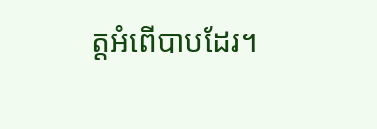ត្តអំពើបាបដែរ។